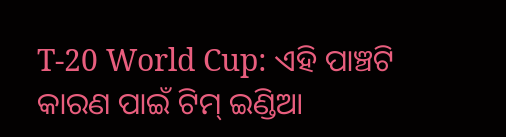T-20 World Cup: ଏହି ପାଞ୍ଚଟି କାରଣ ପାଇଁ ଟିମ୍ ଇଣ୍ଡିଆ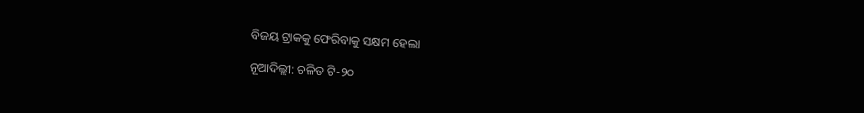ବିଜୟ ଟ୍ରାକକୁ ଫେରିବାକୁ ସକ୍ଷମ ହେଲା

ନୂଆଦିଲ୍ଲୀ: ଚଳିତ ଟି-୨୦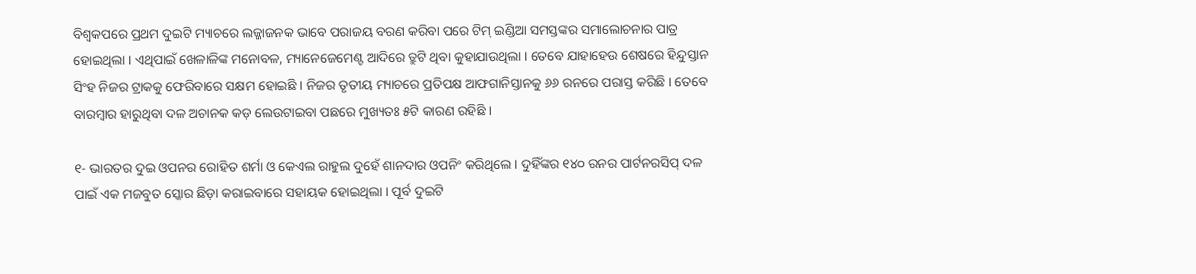ବିଶ୍ୱକପରେ ପ୍ରଥମ ଦୁଇଟି ମ୍ୟାଚରେ ଲଜ୍ଜାଜନକ ଭାବେ ପରାଜୟ ବରଣ କରିବା ପରେ ଟିମ୍ ଇଣ୍ଡିଆ ସମସ୍ତଙ୍କର ସମାଲୋଚନାର ପାତ୍ର ହୋଇଥିଲା । ଏଥିପାଇଁ ଖେଳାଳିଙ୍କ ମନୋବଳ, ମ୍ୟାନେଜେମେଣ୍ଟ ଆଦିରେ ତ୍ରୁଟି ଥିବା କୁହାଯାଉଥିଲା । ତେବେ ଯାହାହେଉ ଶେଷରେ ହିନ୍ଦୁସ୍ତାନ ସିଂହ ନିଜର ଟ୍ରାକକୁ ଫେରିବାରେ ସକ୍ଷମ ହୋଇଛି । ନିଜର ତୃତୀୟ ମ୍ୟାଚରେ ପ୍ରତିପକ୍ଷ ଆଫଗାନିସ୍ତାନକୁ ୬୬ ରନରେ ପରାସ୍ତ କରିଛି । ତେବେ ବାରମ୍ବାର ହାରୁଥିବା ଦଳ ଅଚାନକ କଡ଼ ଲେଉଟାଇବା ପଛରେ ମୁଖ୍ୟତଃ ୫ଟି କାରଣ ରହିଛି ।

୧- ଭାରତର ଦୁଇ ଓପନର ରୋହିତ ଶର୍ମା ଓ କେଏଲ ରାହୁଲ ଦୁହେଁ ଶାନଦାର ଓପନିଂ କରିଥିଲେ । ଦୁହିଁଙ୍କର ୧୪୦ ରନର ପାର୍ଟନରସିପ୍ ଦଳ ପାଇଁ ଏକ ମଜବୁତ ସ୍କୋର ଛିଡ଼ା କରାଇବାରେ ସହାୟକ ହୋଇଥିଲା । ପୂର୍ବ ଦୁଇଟି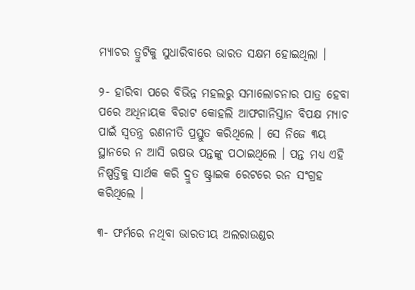ମ୍ୟାଚର ତ୍ରୁଟିକୁ ସୁଧାରିବାରେ ଭାରତ ସକ୍ଷମ ହୋଇଥିଲା ।

୨- ହାରିବା ପରେ ବିଭିନ୍ନ ମହଲରୁ ସମାଲୋଚନାର ପାତ୍ର ହେବା ପରେ ଅଧିନାୟକ ବିରାଟ କୋହଲି ଆଫଗାନିସ୍ତାନ ବିପକ୍ଷ ମ୍ୟାଚ ପାଇଁ ସ୍ୱତନ୍ତ୍ର ରଣନୀତି ପ୍ରସ୍ତୁତ କରିଥିଲେ । ସେ ନିଜେ ୩ୟ ସ୍ଥାନରେ ନ ଆସି ଋଷଭ ପନ୍ତଙ୍କୁ ପଠାଇଥିଲେ । ପନ୍ତ ମଧ୍ୟ ଏହି ନିଷ୍ପତ୍ତିକୁ ସାର୍ଥକ କରି ଦ୍ରୁତ ଷ୍ଟ୍ରାଇକ ରେଟରେ ରନ ସଂଗ୍ରହ କରିଥିଲେ ।

୩- ଫର୍ମରେ ନଥିବା ଭାରତୀୟ ଅଲରାଉଣ୍ଡର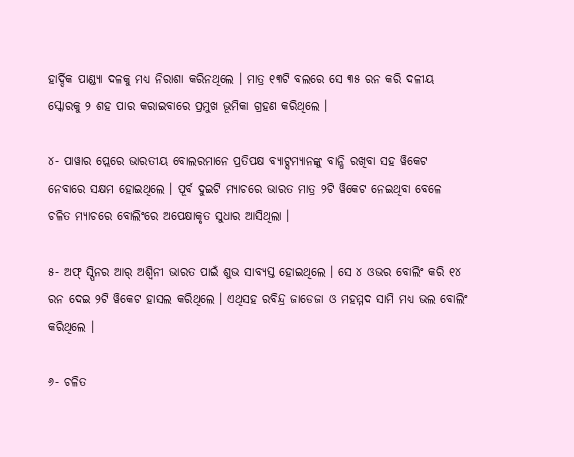ହାର୍ଦ୍ଦିକ ପାଣ୍ଡ୍ୟା ଦଳକୁ ମଧ୍ୟ ନିରାଶା କରିନଥିଲେ । ମାତ୍ର ୧୩ଟି ବଲରେ ସେ ୩୫ ରନ କରି ଦଳୀୟ ସ୍କୋରକୁ ୨ ଶହ ପାର କରାଇବାରେ ପ୍ରମୁଖ ଭୂମିକା ଗ୍ରହଣ କରିଥିଲେ ।

୪- ପାୱାର ପ୍ଲେରେ ଭାରତୀୟ ବୋଲରମାନେ ପ୍ରତିପକ୍ଷ ବ୍ୟାଟ୍ସମ୍ୟାନଙ୍କୁ ବାନ୍ଧି ରଖିବା ସହ ୱିକେଟ ନେବାରେ ସକ୍ଷମ ହୋଇଥିଲେ । ପୂର୍ବ ଦୁଇଟି ମ୍ୟାଚରେ ଭାରତ ମାତ୍ର ୨ଟି ୱିକେଟ ନେଇଥିବା ବେଳେ ଚଳିତ ମ୍ୟାଚରେ ବୋଲିଂରେ ଅପେକ୍ଷାକୃତ ସୁଧାର ଆସିଥିଲା ।

୫- ଅଫ୍ ସ୍ପିନର ଆର୍ ଅଶ୍ୱିନୀ ଭାରତ ପାଇଁ ଶୁଭ ସାବ୍ୟସ୍ତ ହୋଇଥିଲେ । ସେ ୪ ଓଭର ବୋଲିଂ କରି ୧୪ ରନ ଦେଇ ୨ଟି ୱିକେଟ ହାସଲ କରିଥିଲେ । ଏଥିସହ ରବିନ୍ଦ୍ର ଜାଡେଜା ଓ ମହମ୍ମଦ ସାମି ମଧ୍ୟ ଭଲ ବୋଲିଂ କରିଥିଲେ ।

୬- ଚଳିତ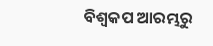ବିଶ୍ୱକପ ଆରମ୍ଭରୁ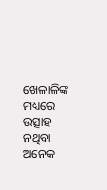ଖେଳାଳିଙ୍କ ମଧ୍ୟରେ ଉତ୍ସାହ ନଥିବା ଅନେକ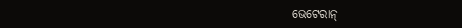ଭେଟେରାନ୍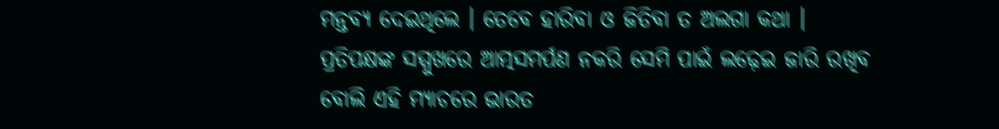ମନ୍ତବ୍ୟ ଦେଇଥିଲେ । ତେବେ ହାରିବା ଓ ଜିତିବା ତ ଅଲଗା କଥା । ପ୍ରତିପକ୍ଷଙ୍କ ସମ୍ମୁଖରେ ଆତ୍ମସମର୍ପଣ ନକରି ସେମି ପାଇଁ ଲଢ଼େଇ ଜାରି ରଖିବ ବୋଲି ଏହି ମ୍ୟାଚରେ ଭାରତ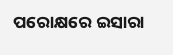ପରୋକ୍ଷରେ ଇସାରା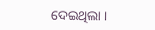ଦେଇଥିଲା ।